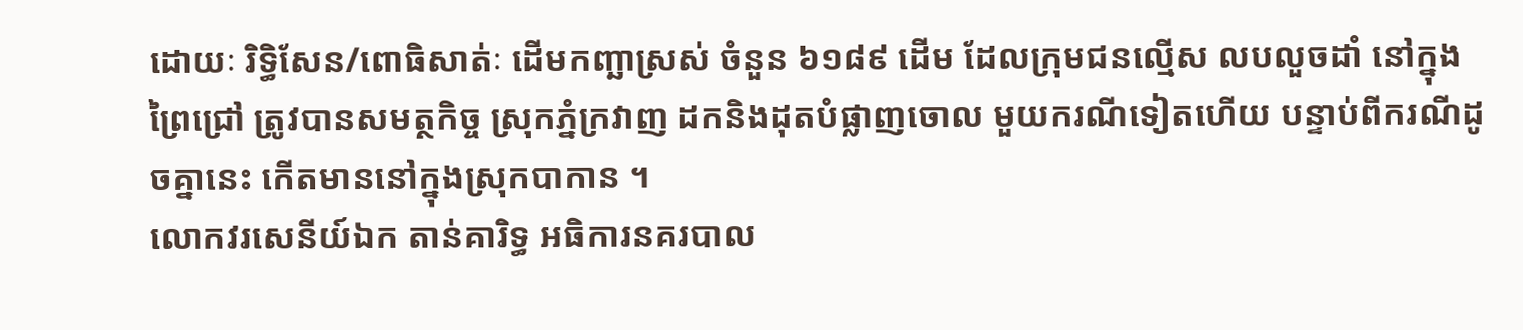ដោយៈ រិទ្ធិសែន/ពោធិសាត់ៈ ដើមកញ្ឆាស្រស់ ចំនួន ៦១៨៩ ដើម ដែលក្រុមជនល្មើស លបលួចដាំ នៅក្នុងព្រៃជ្រៅ ត្រូវបានសមត្ថកិច្ច ស្រុកភ្នំក្រវាញ ដកនិងដុតបំផ្លាញចោល មួយករណីទៀតហើយ បន្ទាប់ពីករណីដូចគ្នានេះ កើតមាននៅក្នុងស្រុកបាកាន ។
លោកវរសេនីយ៍ឯក តាន់គារិទ្ធ អធិការនគរបាល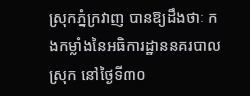ស្រុកភ្នំក្រវាញ បានឱ្យដឹងថាៈ កងកម្លាំងនៃអធិការដ្ឋាននគរបាលស្រុក នៅថ្ងៃទី៣០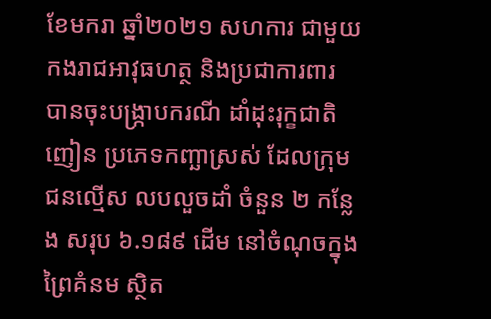ខែមករា ឆ្នាំ២០២១ សហការ ជាមួយកងរាជអាវុធហត្ថ និងប្រជាការពារ បានចុះបង្ក្រាបករណី ដាំដុះរុក្ខជាតិញៀន ប្រភេទកញ្ឆាស្រស់ ដែលក្រុមជនល្មើស លបលួចដាំ ចំនួន ២ កន្លែង សរុប ៦.១៨៩ ដើម នៅចំណុចក្នុងព្រៃគំនម ស្ថិត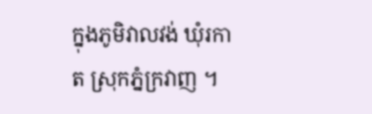ក្នុងភូមិវាលវង់ ឃុំរកាត ស្រុកភ្នំក្រវាញ ។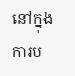នៅក្នុងការប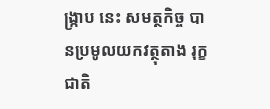ង្ក្រាប នេះ សមត្ថកិច្ច បានប្រមូលយកវត្ថុតាង រុក្ខជាតិ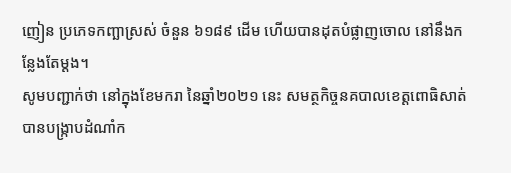ញៀន ប្រភេទកញ្ឆាស្រស់ ចំនួន ៦១៨៩ ដេីម ហើយបានដុតបំផ្លាញចោល នៅនឹងកន្លែងតែម្តង។
សូមបញ្ជាក់ថា នៅក្នុងខែមករា នៃឆ្នាំ២០២១ នេះ សមត្ថកិច្ចនគបាលខេត្តពោធិសាត់ បានបង្ក្រាបដំណាំក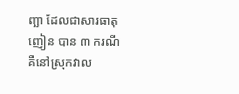ញ្ឆា ដែលជាសារធាតុញៀន បាន ៣ ករណី គឺនៅស្រុកវាល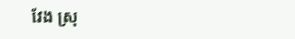វែង ស្រុ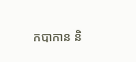កបាកាន និ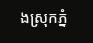ងស្រុកភ្នំ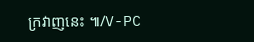ក្រវាញនេះ ៕/V-PC